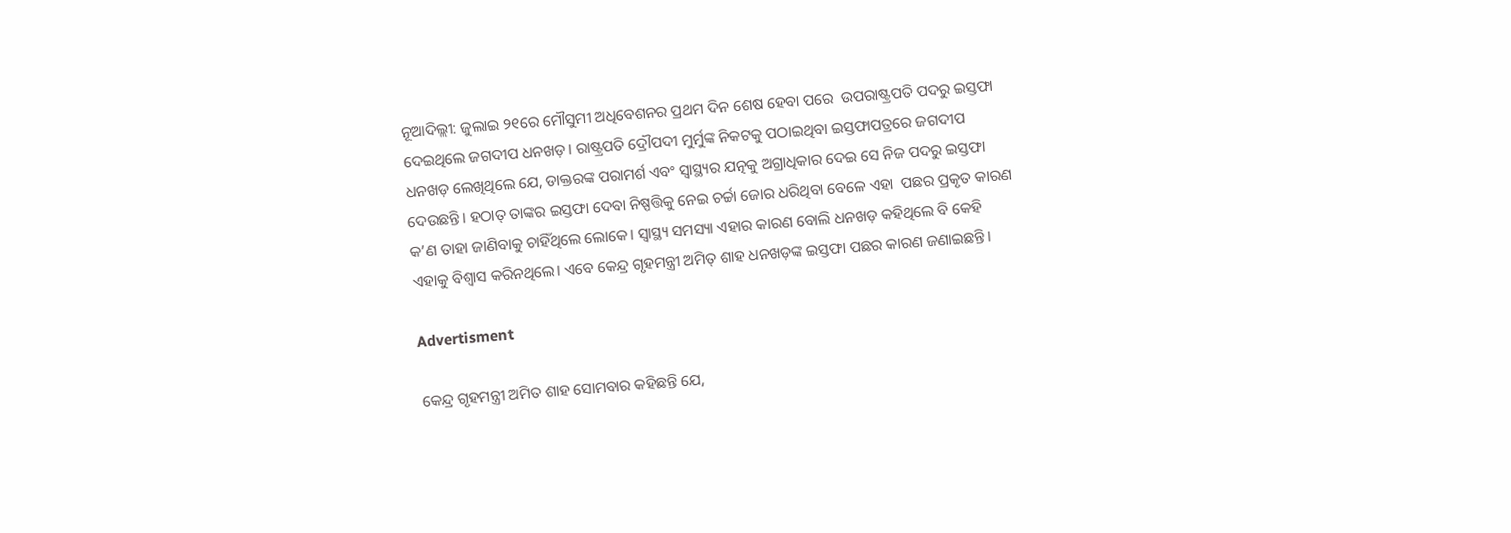ନୂଆଦିଲ୍ଲୀ: ଜୁଲାଇ ୨୧ରେ ମୌସୁମୀ ଅଧିବେଶନର ପ୍ରଥମ ଦିନ ଶେଷ ହେବା ପରେ  ଉପରାଷ୍ଟ୍ରପତି ପଦରୁ ଇସ୍ତଫା ଦେଇଥିଲେ ଜଗଦୀପ ଧନଖଡ଼। ରାଷ୍ଟ୍ରପତି ଦ୍ରୌପଦୀ ମୁର୍ମୁଙ୍କ ନିକଟକୁ ପଠାଇଥିବା ଇସ୍ତଫାପତ୍ରରେ ଜଗଦୀପ ଧନଖଡ଼ ଲେଖିଥିଲେ ଯେ, ଡାକ୍ତରଙ୍କ ପରାମର୍ଶ ଏବଂ ସ୍ବାସ୍ଥ୍ୟର ଯତ୍ନକୁ ଅଗ୍ରାଧିକାର ଦେଇ ସେ ନିଜ ପଦରୁ ଇସ୍ତଫା ଦେଉଛନ୍ତି। ହଠାତ୍ ତାଙ୍କର ଇସ୍ତଫା ଦେବା ନିଷ୍ପତ୍ତିକୁ ନେଇ ଚର୍ଚ୍ଚା ଜୋର ଧରିଥିବା ବେଳେ ଏହା  ପଛର ପ୍ରକୃତ କାରଣ କ’ଣ ତାହା ଜାଣିବାକୁ ଚାହିଁଥିଲେ ଲୋକେ। ସ୍ବାସ୍ଥ୍ୟ ସମସ୍ୟା ଏହାର କାରଣ ବୋଲି ଧନଖଡ଼ ‌କହିଥିଲେ ବି କେହି ଏହାକୁ ବିଶ୍ବାସ କରିନଥିଲେ। ଏବେ କେନ୍ଦ୍ର ଗୃହମନ୍ତ୍ରୀ ଅମିତ୍ ଶାହ ଧନଖଡ଼ଙ୍କ ଇସ୍ତଫା ପଛର କାରଣ ଜଣାଇଛନ୍ତି।

Advertisment

କେନ୍ଦ୍ର ଗୃହମନ୍ତ୍ରୀ ଅମିତ ଶାହ ସୋମବାର କହିଛନ୍ତି ଯେ,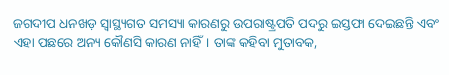ଜଗଦୀପ ଧନଖଡ଼ ସ୍ୱାସ୍ଥ୍ୟଗତ ସମସ୍ୟା କାରଣରୁ ଉପରାଷ୍ଟ୍ରପତି ପଦରୁ ଇସ୍ତଫା ଦେଇଛନ୍ତି ଏବଂ ଏହା ପଛରେ ଅନ୍ୟ କୌଣସି କାରଣ ନାହିଁ। ତା‌ଙ୍କ କହିବା ମୁତାବକ,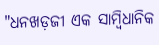"ଧନଖଡ଼ଜୀ ଏକ ସାମ୍ବିଧାନିକ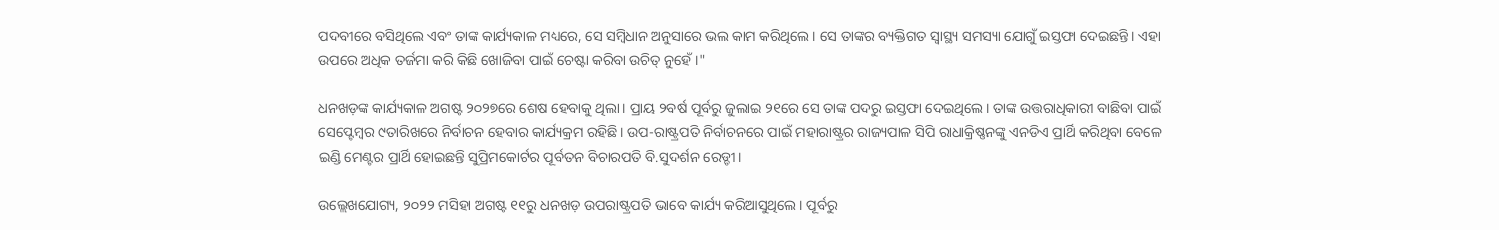ପଦବୀରେ ବସିଥିଲେ ଏବଂ ତାଙ୍କ କାର୍ଯ୍ୟକାଳ ମଧ୍ୟରେ, ସେ ସମ୍ବିଧାନ ଅନୁସାରେ ଭଲ କାମ କରିଥିଲେ। ସେ ତାଙ୍କର ବ୍ୟକ୍ତିଗତ ସ୍ୱାସ୍ଥ୍ୟ ସମସ୍ୟା ଯୋଗୁଁ ଇସ୍ତଫା ଦେଇଛନ୍ତି। ଏହା ଉପରେ ଅଧିକ ତର୍ଜମା କରି କିଛି ଖୋଜିବା ପାଇଁ ଚେଷ୍ଟା କରିବା ଉଚିତ୍ ନୁହେଁ।"

ଧନଖଡ଼ଙ୍କ କାର୍ଯ୍ୟକାଳ ଅଗଷ୍ଟ ୨୦୨୭ରେ ଶେଷ ହେବାକୁ ଥିଲା। ପ୍ରାୟ ୨ବର୍ଷ ପୂର୍ବରୁ ଜୁଲାଇ ୨୧ରେ ସେ ତାଙ୍କ ପଦରୁ ଇସ୍ତଫା ଦେଇଥିଲେ। ତାଙ୍କ ଉତ୍ତରାଧିକାରୀ ବାଛିବା ପାଇଁ ସେପ୍ଟେମ୍ବର ୯ତାରିଖରେ ନିର୍ବାଚନ ହେବାର କାର୍ଯ୍ୟକ୍ରମ ରହିଛି। ଉପ-ରାଷ୍ଟ୍ରପତି ନିର୍ବାଚନରେ ପାଇଁ ମହାରାଷ୍ଟ୍ରର ରାଜ୍ୟପାଳ ସିପି ରାଧାକ୍ରିଷ୍ଣନଙ୍କୁ ଏନଡିଏ ପ୍ରାର୍ଥି କରିଥିବା ବେଳେ ଇଣ୍ଡି ମେଣ୍ଟର ପ୍ରାର୍ଥି ହୋଇଛନ୍ତି ସୁପ୍ରିମକୋର୍ଟର ପୂର୍ବତନ ବିଚାରପତି ବି.ସୁଦର୍ଶନ ରେଡ୍ଡୀ।

ଉଲ୍ଲେଖଯୋଗ୍ୟ, ୨୦୨୨ ମସିହା ଅଗଷ୍ଟ ୧୧ରୁ ‌ଧନଖଡ଼ ଉପରାଷ୍ଟ୍ରପତି ଭାବେ କାର୍ଯ୍ୟ କରିଆସୁଥିଲେ। ପୂର୍ବରୁ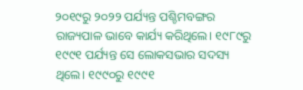୨୦୧୯ରୁ ୨୦୨୨ ପର୍ଯ୍ୟନ୍ତ ପଶ୍ଚିମବଙ୍ଗର ରାଜ୍ୟପାଳ ଭାବେ କାର୍ଯ୍ୟ କରିଥିଲେ। ୧୯୮୯ରୁ ୧୯୯୧ ପର୍ଯ୍ୟନ୍ତ ସେ ଲୋକସଭାର ସଦସ୍ୟ ଥିଲେ। ୧୯୯୦ରୁ ୧୯୯୧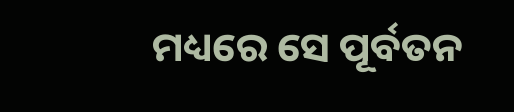ମଧ୍ୟରେ ସେ ପୂର୍ବତନ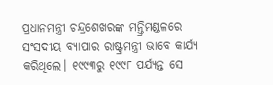ପ୍ରଧାନମନ୍ତ୍ରୀ ଚନ୍ଦ୍ରଶେଖରଙ୍କ ମନ୍ତ୍ରିମଣ୍ଡଳରେ ସଂସଦୀୟ ବ୍ୟାପାର ରାଷ୍ଟ୍ରମନ୍ତ୍ରୀ ଭାବେ କାର୍ଯ୍ୟ କରିଥିଲେ। ୧୯୯୩ରୁ ୧୯୯୮ ପର୍ଯ୍ୟନ୍ତ ସେ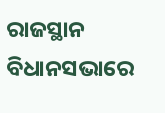ରାଜସ୍ଥାନ ବିଧାନସଭାରେ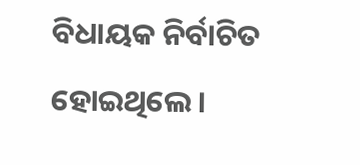ବିଧାୟକ ନିର୍ବାଚିତ ହୋଇଥିଲେ।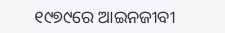୧୯୭୯ରେ ଆଇନଜୀବୀ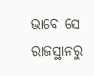ଭାବେ ସେ ରାଜସ୍ଥାନରୁ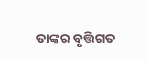ତାଙ୍କର ବୃତ୍ତିଗତ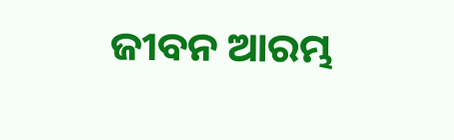ଜୀବନ ଆରମ୍ଭ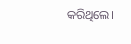କରିଥିଲେ।